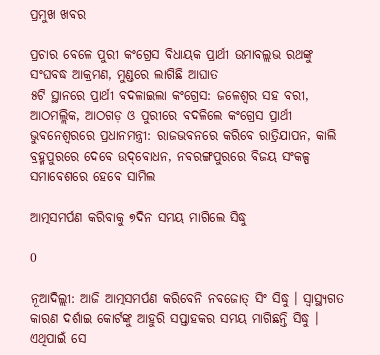ପ୍ରମୁଖ ଖବର

ପ୍ରଚାର ବେଳେ ପୁରୀ କଂଗ୍ରେସ ବିଧାୟକ ପ୍ରାର୍ଥୀ ଉମାବଲ୍ଲଭ ରଥଙ୍କୁ ସଂଘବଦ୍ଧ ଆକ୍ରମଣ, ମୁଣ୍ଡରେ ଲାଗିଛି ଆଘାତ
୫ଟି ସ୍ଥାନରେ ପ୍ରାର୍ଥୀ ବଦଳାଇଲା କଂଗ୍ରେସ: ଜଳେଶ୍ୱର ସହ ବରୀ, ଆଠମଲ୍ଲିକ, ଆଠଗଡ଼ ଓ ପୁରୀରେ ବଦଳିଲେ କଂଗ୍ରେସ ପ୍ରାର୍ଥୀ
ଭୁବନେଶ୍ବରରେ ପ୍ରଧାନମନ୍ତ୍ରୀ: ରାଜଭବନରେ କରିବେ ରାତ୍ରିଯାପନ, କାଲି ବ୍ରହ୍ମପୁରରେ ଦେବେ ଉଦ୍‌ବୋଧନ, ନବରଙ୍ଗପୁରରେ ବିଜୟ ସଂକଳ୍ପ ସମାବେଶରେ ହେବେ ସାମିଲ

ଆତ୍ମସମର୍ପଣ କରିବାକୁ ୭ଦିନ ସମୟ ମାଗିଲେ ସିଦ୍ଧୁ

0

ନୂଆଦିଲ୍ଲୀ: ଆଜି ଆତ୍ମସମର୍ପଣ କରିବେନି ନବଜୋତ୍ ସିଂ ସିଦ୍ଧୁ । ସ୍ୱାସ୍ଥ୍ୟଗତ କାରଣ ଦର୍ଶାଇ କୋର୍ଟଙ୍କୁ ଆହୁରି ସପ୍ତାହକର ସମୟ ମାଗିଛନ୍ତି ସିଦ୍ଧୁ । ଏଥିପାଇଁ ସେ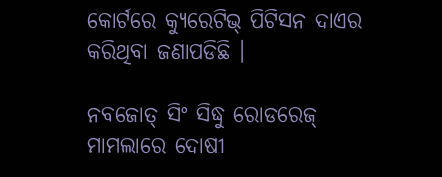କୋର୍ଟରେ କ୍ୟୁରେଟିଭ୍ ପିଟିସନ ଦାଏର କରିଥିବା ଜଣାପଡିଛି ।

ନବଜୋତ୍ ସିଂ ସିଦ୍ଧୁ ରୋଡରେଜ୍ ମାମଲାରେ ଦୋଷୀ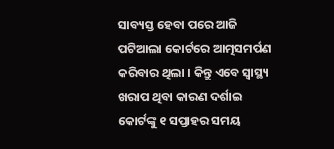ସାବ୍ୟସ୍ତ ହେବା ପରେ ଆଜି ପଟିଆଲା କୋର୍ଟରେ ଆତ୍ମସମର୍ପଣ କରିବାର ଥିଲା । କିନ୍ତୁ ଏବେ ସ୍ୱାସ୍ଥ୍ୟ ଖରାପ ଥିବା କାରଣ ଦର୍ଶାଇ କୋର୍ଟଙ୍କୁ ୧ ସପ୍ତାହର ସମୟ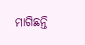ମାଗିଛନ୍ତି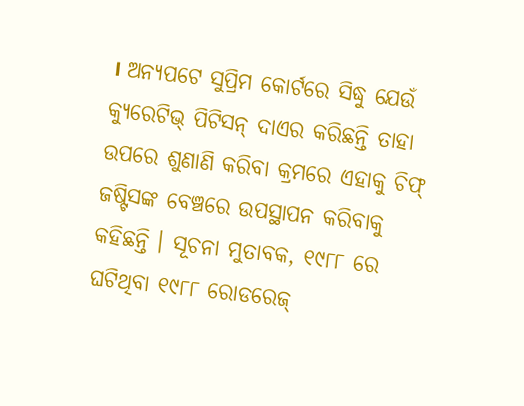। ଅନ୍ୟପଟେ ସୁପ୍ରିମ କୋର୍ଟରେ ସିଦ୍ଧୁ ଯେଉଁ କ୍ୟୁରେଟିଭ୍ ପିଟିସନ୍ ଦାଏର କରିଛନ୍ତି ତାହା ଉପରେ ଶୁଣାଣି କରିବା କ୍ରମରେ ଏହାକୁ ଚିଫ୍ ଜଷ୍ଟିସଙ୍କ ବେଞ୍ଚରେ ଉପସ୍ଥାପନ କରିବାକୁ କହିଛନ୍ତି । ସୂଚନା ମୁତାବକ, ୧୯୮୮ ରେ ଘଟିଥିବା ୧୯୮୮ ରୋଡରେଜ୍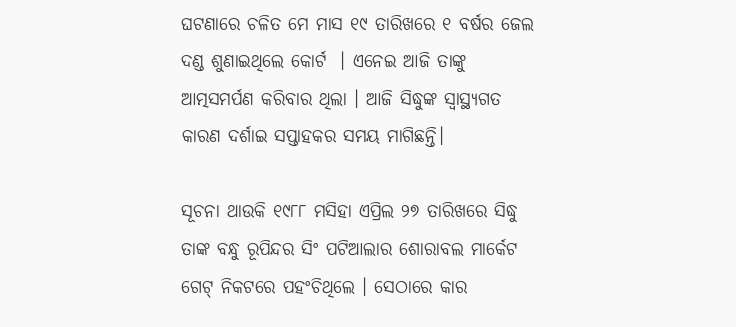ଘଟଣାରେ ଚଳିତ ମେ ମାସ ୧୯ ତାରିଖରେ ୧ ବର୍ଷର ଜେଲ ଦଣ୍ଡ ଶୁଣାଇଥିଲେ କୋର୍ଟ  । ଏନେଇ ଆଜି ତାଙ୍କୁ ଆତ୍ମସମର୍ପଣ କରିବାର ଥିଲା । ଆଜି ସିଦ୍ଧୁଙ୍କ ସ୍ୱାସ୍ଥ୍ୟଗତ କାରଣ ଦର୍ଶାଇ ସପ୍ତାହକର ସମୟ ମାଗିଛନ୍ତି।

ସୂଚନା ଥାଉକି ୧୯୮୮ ମସିହା ଏପ୍ରିଲ ୨୭ ତାରିଖରେ ସିଦ୍ଧୁ ତାଙ୍କ ବନ୍ଧୁ ରୂପିନ୍ଦର ସିଂ ପଟିଆଲାର ଶୋରାବଲ ମାର୍କେଟ ଗେଟ୍ ନିକଟରେ ପହଂଚିଥିଲେ । ସେଠାରେ କାର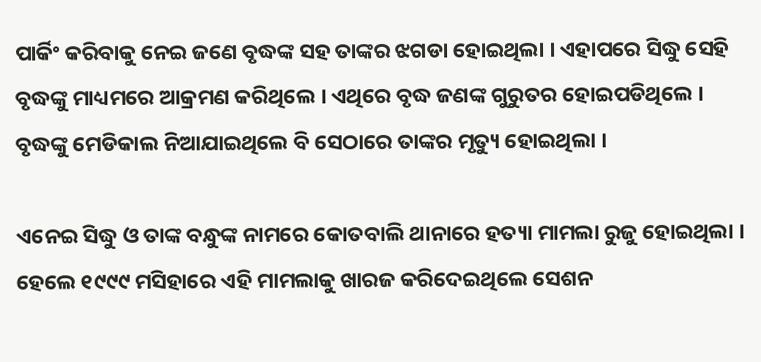ପାର୍କିଂ କରିବାକୁ ନେଇ ଜଣେ ବୃଦ୍ଧଙ୍କ ସହ ତାଙ୍କର ଝଗଡା ହୋଇଥିଲା । ଏହାପରେ ସିଦ୍ଧୁ ସେହି ବୃଦ୍ଧଙ୍କୁ ମାଧ୍ୟମରେ ଆକ୍ରମଣ କରିଥିଲେ । ଏଥିରେ ବୃଦ୍ଧ ଜଣଙ୍କ ଗୁରୁତର ହୋଇପଡିଥିଲେ । ବୃଦ୍ଧଙ୍କୁ ମେଡିକାଲ ନିଆଯାଇଥିଲେ ବି ସେଠାରେ ତାଙ୍କର ମୃତ୍ୟୁ ହୋଇଥିଲା ।

ଏନେଇ ସିଦ୍ଧୁ ଓ ତାଙ୍କ ବନ୍ଧୁଙ୍କ ନାମରେ କୋତବାଲି ଥାନାରେ ହତ୍ୟା ମାମଲା ରୁଜୁ ହୋଇଥିଲା । ହେଲେ ୧୯୯୯ ମସିହାରେ ଏହି ମାମଲାକୁ ଖାରଜ କରିଦେଇଥିଲେ ସେଶନ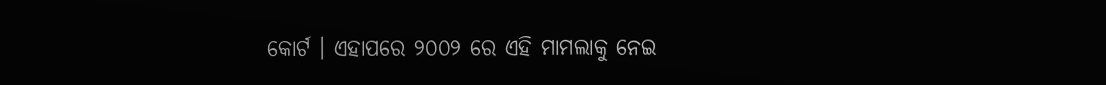କୋର୍ଟ । ଏହାପରେ ୨୦୦୨ ରେ ଏହି ମାମଲାକୁ ନେଇ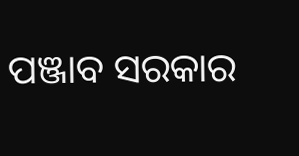ପଞ୍ଜାବ ସରକାର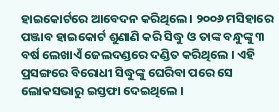ହାଇକୋର୍ଟରେ ଆବେଦନ କରିଥିଲେ । ୨୦୦୬ ମସିହାରେ ପଞ୍ଜାବ ହାଇକୋର୍ଟ ଶୁଣାଣି କରି ସିଦ୍ଧୁ ଓ ତାଙ୍କ ବନ୍ଧୁଙ୍କୁ ୩ ବର୍ଷ ଲେଖାଏଁ ଜେଲଦଣ୍ଡରେ ଦଣ୍ଡିତ କରିଥିଲେ । ଏହି ପ୍ରସଙ୍ଗରେ ବିରୋଧୀ ସିଦ୍ଧୁଙ୍କୁ ଘେରିବା ପରେ ସେ ଲୋକସଭାରୁ ଇସ୍ତଫା ଦେଇଥିଲେ ।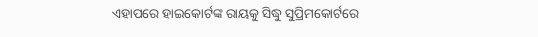ଏହାପରେ ହାଇକୋର୍ଟଙ୍କ ରାୟକୁ ସିଦ୍ଧୁ ସୁପ୍ରିମକୋର୍ଟରେ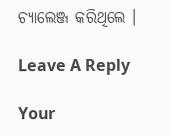ଚ୍ୟାଲେଞ୍ଜ କରିଥିଲେ ।

Leave A Reply

Your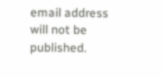email address will not be published.